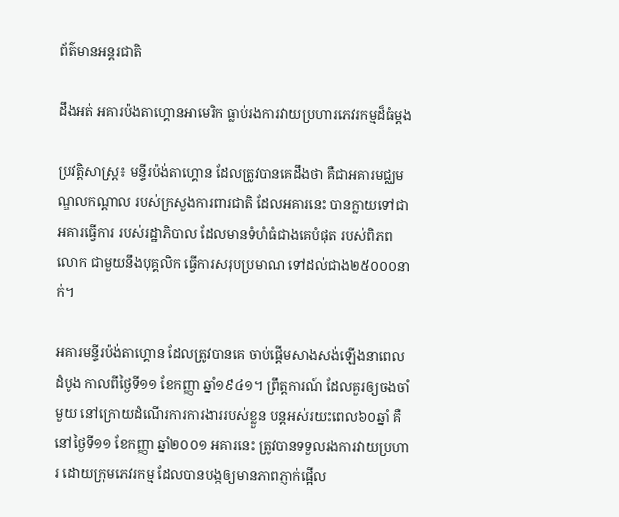ព័ត៌មានអន្តរជាតិ

ដឹងអត់ អគារប៉ងតាហ្គោនអាមេរិក ធ្លាប់រងការវាយប្រហារភេវរកម្មដ៏ធំម្តង

ប្រវត្តិសាស្ត្រ៖ មន្ទីរប៉ង់តាហ្គោន ដែលត្រូវបានគេដឹងថា គឺជាអគារមជ្ឈមណ្ឌលកណ្តាល របស់ក្រសួងការពារជាតិ ដែលអគារនេះ បានក្លាយទៅជាអគារធ្វើការ របស់រដ្ឋាភិបាល ដែលមានទំហំធំជាងគេបំផុត របស់ពិភពលោក ជាមួយនឹងបុគ្គលិក ធ្វើការសរុបប្រមាណ ទៅដល់ជាង២៥០០០នាក់។

អគារមន្ទីរប៉ង់តាហ្គោន ដែលត្រូវបានគេ ចាប់ផ្តើមសាងសង់ឡើងនាពេលដំបូង កាលពីថ្ងៃទី១១ ខែកញ្ញា ឆ្នាំ១៩៤១។ ព្រឹត្តការណ៍ ដែលគួរឲ្យចងចាំមួយ នៅក្រោយដំណើរការការងាររបស់ខ្លួន បន្តអស់រយះពេល៦០ឆ្នាំ គឺនៅថ្ងៃទី១១ ខែកញ្ញា ឆ្នាំ២០០១ អគារនេះ ត្រូវបានទទួលរងការវាយប្រហារ ដោយក្រុមភេវរកម្ម ដែលបានបង្កឲ្យមានភាពភ្ញាក់ផ្អើល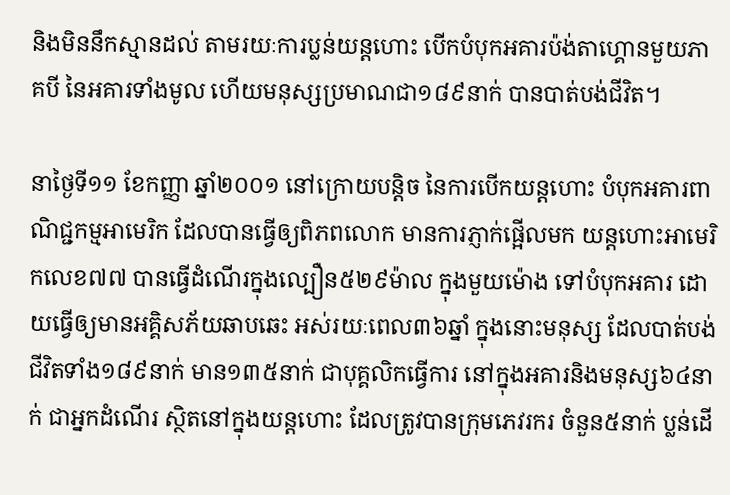និងមិននឹកស្មានដល់ តាមរយៈការប្លន់យន្តហោះ បើកបំបុកអគារប៉ង់តាហ្គោនមួយភាគបី នៃអគារទាំងមូល ហើយមនុស្សប្រមាណជា១៨៩នាក់ បានបាត់បង់ជីវិត។

នាថ្ងៃទី១១ ខែកញ្ញា ឆ្នាំ២០០១ នៅក្រោយបន្តិច នៃការបើកយន្តហោះ បំបុកអគារពាណិជ្ជកម្មអាមេរិក ដែលបានធ្វើឲ្យពិភពលោក មានការភ្ញាក់ផ្អើលមក យន្តហោះអាមេរិកលេខ៧៧ បានធ្វើដំណើរក្នុងល្បឿន៥២៩ម៉ាល ក្នុងមួយម៉ោង ទៅបំបុកអគារ ដោយធ្វើឲ្យមានអគ្គិសភ័យឆាបឆេះ អស់រយៈពេល៣៦ឆ្នាំ ក្នុងនោះមនុស្ស ដែលបាត់បង់ជីវិតទាំង១៨៩នាក់ មាន១៣៥នាក់ ជាបុគ្គលិកធ្វើការ នៅក្នុងអគារនិងមនុស្ស៦៤នាក់ ជាអ្នកដំណើរ ស្ថិតនៅក្នុងយន្តហោះ ដែលត្រូវបានក្រុមភេវរករ ចំនួន៥នាក់ ប្លន់ដើ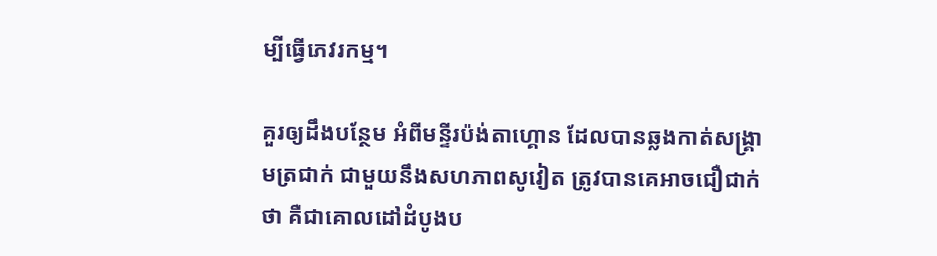ម្បីធ្វើភេវរកម្ម។

គួរឲ្យដឹងបន្ថែម អំពីមន្ទីរប៉ង់តាហ្គោន ដែលបានឆ្លងកាត់សង្គ្រាមត្រជាក់ ជាមួយនឹងសហភាពសូវៀត ត្រូវបានគេអាចជឿជាក់ថា គឺជាគោលដៅដំបូងប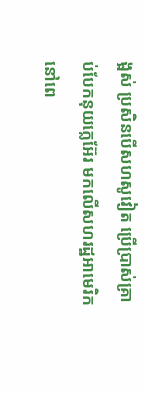ង្អស់ ប្រសិនបើសហសូវៀត ប្រើប្រាស់គ្រាប់បែកនុយក្លេអ៊ែរ មកលើសហរដ្ឋអាមេរិក នៅពេ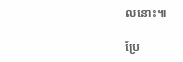លនោះ៕

ប្រែ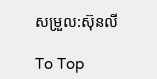សម្រួល:ស៊ុនលី

To Top